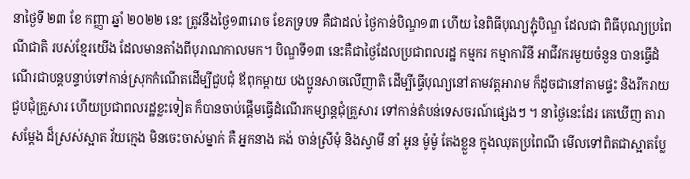នាថ្ងៃទី ២៣ ខែ កញ្ញា ឆ្នាំ ២០២២ នេះ ត្រូវនឹងថ្ងៃ១៣រោច ខែភទ្របទ គឺជាដល់ ថ្ងៃកាន់បិណ្ឌ១៣ ហើយ នៃពិធីបុណ្យភ្ជុំបិណ្ឌ ដែលជា ពិធីបុណ្យប្រពៃណីជាតិ របស់ខ្មែរយើង ដែលមានតាំងពីបុរាណកាលមក។ បិណ្ឌទី១៣ នេះគឺជាថ្ងៃដែលប្រជាពលរដ្ឋ កម្មករ កម្មាការិនី អាជីវករមួយចំនួន បានធ្វើដំណើរជាបន្តបន្ទាប់ទៅកាន់ស្រុកកំណើតដើម្បីជួបជុំ ឪពុកម្ដាយ បងប្អូនសាចលើញាតិ ដើម្បីធ្វើបុណ្យនៅតាមវត្តអារាម ក៏ដូចជានៅតាមផ្ទះ និងរីករាយជួបជុំគ្រួសារ ហើយប្រជាពលរដ្ឋខ្លះទៀត ក៏បានចាប់ផ្ដើមធ្វើដំណើរកម្សាន្តជុំគ្រួសារ ទៅកាន់តំបន់ទេសចរណ៍ផ្សេងៗ ។ នាថ្ងៃនេះដែរ គេឃើញ តារាសម្តែង ដ៏ស្រស់ស្អាត វ័យក្មេង មិនចេះចាស់ម្នាក់ គឺ អ្នកនាង គង់ ចាន់ស្រីមុំ និងស្វាមី នាំ អូន ម៉ូម៉ូ តែងខ្លួន ក្នុងឈុតប្រពៃណី មើលទៅពិតជាស្អាតប្លែ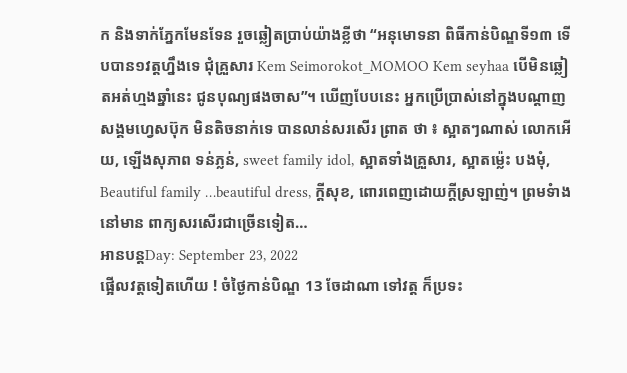ក និងទាក់ភ្នែកមែនទែន រួចឆ្លៀតប្រាប់យ៉ាងខ្លីថា “អនុមោទនា ពិធីកាន់បិណ្ឌទី១៣ ទើបបាន១វត្តហ្នឹងទេ ជុំគ្រួសារ Kem Seimorokot_MOMOO Kem seyhaa បើមិនឆ្លៀតអត់ហ្មងឆ្នាំនេះ ជូនបុណ្យផងចាស”។ ឃើញបែបនេះ អ្នកប្រើប្រាស់នៅក្នុងបណ្តាញសង្គមហ្វេសប៊ុក មិនតិចនាក់ទេ បានលាន់សរសើរ ព្រាត ថា ៖ ស្អាតៗណាស់ លោកអើយ, ឡើងសុភាព ទន់ភ្លន់, sweet family idol, ស្អាតទាំងគ្រួសារ, ស្អាតម្ល៉េះ បងមុំ, Beautiful family …beautiful dress, ក្តីសុខ, ពោរពេញដោយក្តីស្រឡាញ់។ ព្រមទំាងនៅមាន ពាក្យសរសើរជាច្រើនទៀត…
អានបន្តDay: September 23, 2022
ផ្អើលវត្តទៀតហើយ ! ចំថ្ងៃកាន់បិណ្ឌ 13 ចែដាណា ទៅវត្ត ក៏ប្រទះ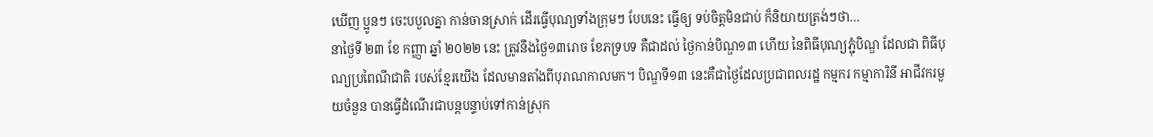ឃើញ ប្អូនៗ ចេះបបួលគ្នា កាន់ចានស្រាក់ ដើរធ្វើបុណ្យទាំងក្រុមៗ បែបនេះ ធ្វើឲ្យ ទប់ចិត្តមិនជាប់ ក៏និយាយត្រង់ៗថា…
នាថ្ងៃទី ២៣ ខែ កញ្ញា ឆ្នាំ ២០២២ នេះ ត្រូវនឹងថ្ងៃ១៣រោច ខែភទ្របទ គឺជាដល់ ថ្ងៃកាន់បិណ្ឌ១៣ ហើយ នៃពិធីបុណ្យភ្ជុំបិណ្ឌ ដែលជា ពិធីបុណ្យប្រពៃណីជាតិ របស់ខ្មែរយើង ដែលមានតាំងពីបុរាណកាលមក។ បិណ្ឌទី១៣ នេះគឺជាថ្ងៃដែលប្រជាពលរដ្ឋ កម្មករ កម្មាការិនី អាជីវករមួយចំនួន បានធ្វើដំណើរជាបន្តបន្ទាប់ទៅកាន់ស្រុក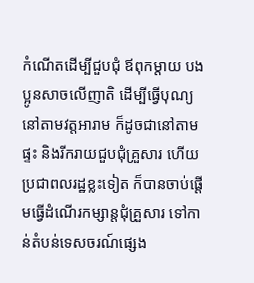កំណើតដើម្បីជួបជុំ ឪពុកម្ដាយ បងប្អូនសាចលើញាតិ ដើម្បីធ្វើបុណ្យនៅតាមវត្តអារាម ក៏ដូចជានៅតាមផ្ទះ និងរីករាយជួបជុំគ្រួសារ ហើយប្រជាពលរដ្ឋខ្លះទៀត ក៏បានចាប់ផ្ដើមធ្វើដំណើរកម្សាន្តជុំគ្រួសារ ទៅកាន់តំបន់ទេសចរណ៍ផ្សេង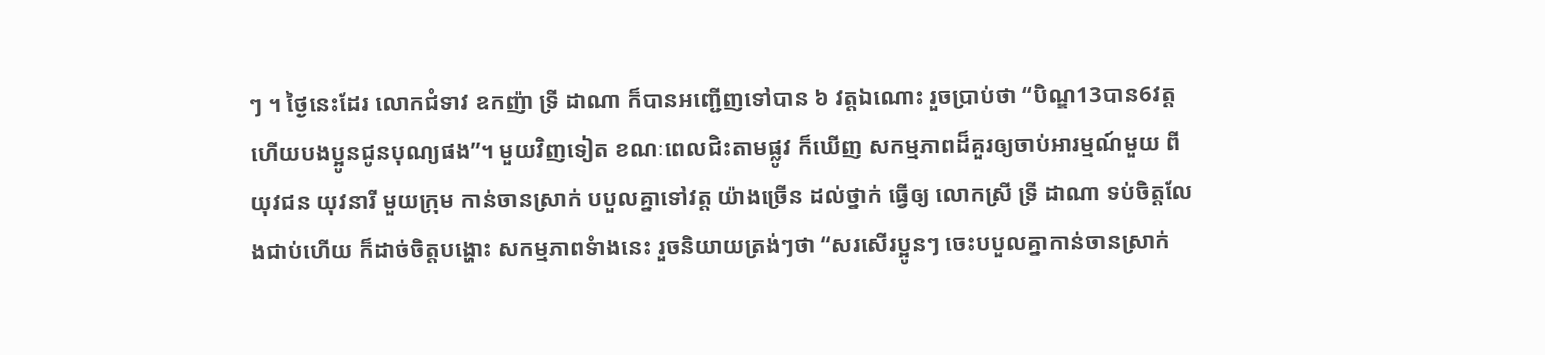ៗ ។ ថ្ងៃនេះដែរ លោកជំទាវ ឧកញ៉ា ទ្រី ដាណា ក៏បានអញ្ជើញទៅបាន ៦ វត្តឯណោះ រួចប្រាប់ថា “បិណ្ឌ13បាន6វត្តហើយបងប្អូនជូនបុណ្យផង”។ មួយវិញទៀត ខណៈពេលជិះតាមផ្លូវ ក៏ឃើញ សកម្មភាពដ៏គួរឲ្យចាប់អារម្មណ៍មួយ ពី យុវជន យុវនារី មួយក្រុម កាន់ចានស្រាក់ បបួលគ្នាទៅវត្ត យ៉ាងច្រើន ដល់ថ្នាក់ ធ្វើឲ្យ លោកស្រី ទ្រី ដាណា ទប់ចិត្តលែងជាប់ហើយ ក៏ដាច់ចិត្តបង្ហោះ សកម្មភាពទំាងនេះ រួចនិយាយត្រង់ៗថា “សរសើរប្អូនៗ ចេះបបួលគ្នាកាន់ចានស្រាក់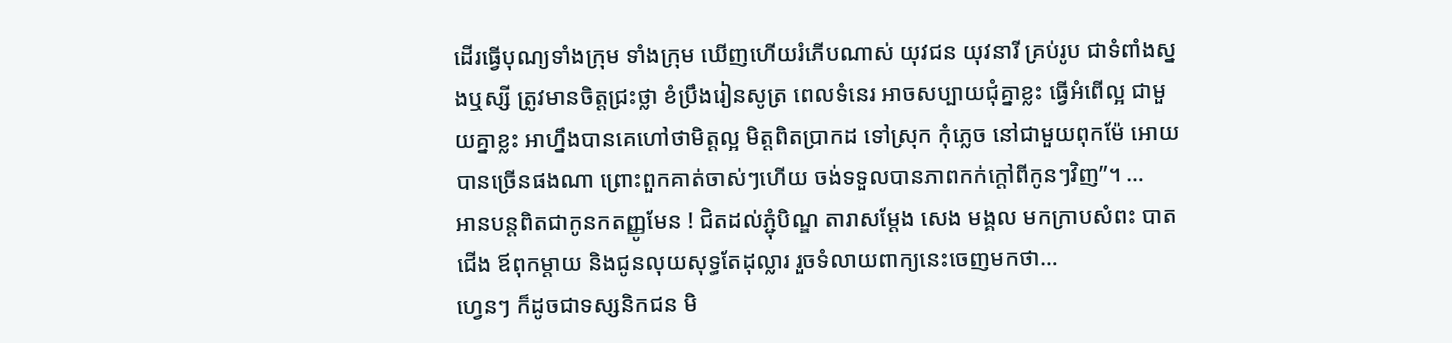ដើរធ្វើបុណ្យទាំងក្រុម ទាំងក្រុម ឃើញហើយរំភើបណាស់ យុវជន យុវនារី គ្រប់រូប ជាទំពាំងស្នងឬស្សី ត្រូវមានចិត្តជ្រះថ្លា ខំប្រឹងរៀនសូត្រ ពេលទំនេរ អាចសប្បាយជុំគ្នាខ្លះ ធ្វើអំពើល្អ ជាមួយគ្នាខ្លះ អាហ្នឹងបានគេហៅថាមិត្តល្អ មិត្តពិតប្រាកដ ទៅស្រុក កុំភ្លេច នៅជាមួយពុកម៉ែ អោយបានច្រើនផងណា ព្រោះពួកគាត់ចាស់ៗហើយ ចង់ទទួលបានភាពកក់ក្ដៅពីកូនៗវិញ”។ …
អានបន្តពិតជាកូនកតញ្ញូមែន ! ជិតដល់ភ្ជុំបិណ្ឌ តារាសម្តែង សេង មង្គល មកក្រាបសំពះ បាតជើង ឪពុកម្តាយ និងជូនលុយសុទ្ធតែដុល្លារ រួចទំលាយពាក្យនេះចេញមកថា…
ហ្វេនៗ ក៏ដូចជាទស្សនិកជន មិ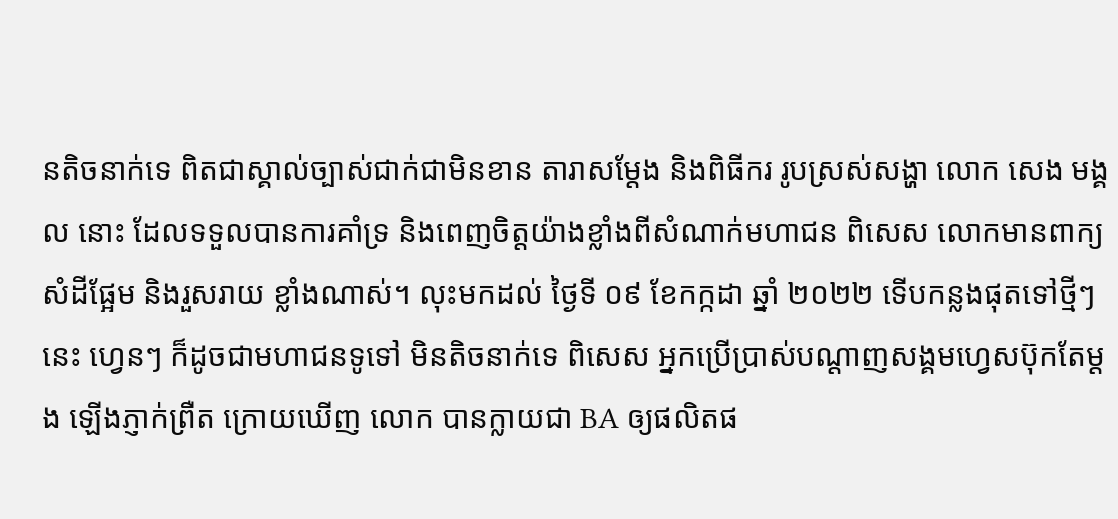នតិចនាក់ទេ ពិតជាស្គាល់ច្បាស់ជាក់ជាមិនខាន តារាសម្តែង និងពិធីករ រូបស្រស់សង្ហា លោក សេង មង្គល នោះ ដែលទទួលបានការគាំទ្រ និងពេញចិត្តយ៉ាងខ្លាំងពីសំណាក់មហាជន ពិសេស លោកមានពាក្យសំដីផ្អែម និងរួសរាយ ខ្លាំងណាស់។ លុះមកដល់ ថ្ងៃទី ០៩ ខែកក្កដា ឆ្នាំ ២០២២ ទើបកន្លងផុតទៅថ្មីៗនេះ ហ្វេនៗ ក៏ដូចជាមហាជនទូទៅ មិនតិចនាក់ទេ ពិសេស អ្នកប្រើប្រាស់បណ្តាញសង្គមហ្វេសប៊ុកតែម្តង ឡើងភ្ញាក់ព្រឺត ក្រោយឃើញ លោក បានក្លាយជា BA ឲ្យផលិតផ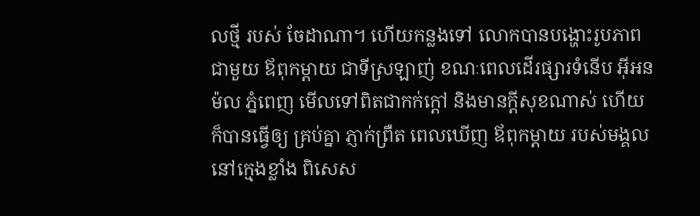លថ្មី របស់ ចែដាណា។ ហើយកន្លងទៅ លោកបានបង្ហោះរូបភាព ជាមួយ ឪពុកម្តាយ ជាទីស្រឡាញ់ ខណៈពេលដើរផ្សារទំនើប អ៊ីអន ម៉ល ភ្នំពេញ មើលទៅពិតជាកក់ក្តៅ និងមានក្តីសុខណាស់ ហើយក៏បានធ្វើឲ្យ គ្រប់គ្នា ភ្ញាក់ព្រឺត ពេលឃើញ ឪពុកម្តាយ របស់មង្គល នៅក្មេងខ្លាំង ពិសេស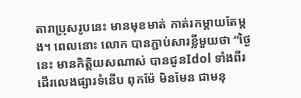តារាប្រុសរូបនេះ មានមុខមាត់ កាត់រកម្តាយតែម្តង។ ពេលនោះ លោក បានភ្ជាប់សារខ្លីមួយថា “ថ្ងៃនេះ មានកិត្តិយសណាស់ បានជូនIdol ទាំងពីរ ដើរលេងផ្សារទំនើប ពុកម៉ែ មិនមែន ជាមនុ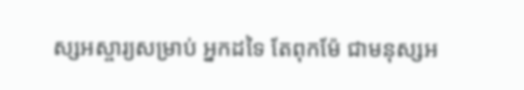ស្សអស្ចារ្យសម្រាប់ អ្នកដទៃ តែពុកម៉ែ ជាមនុស្សអ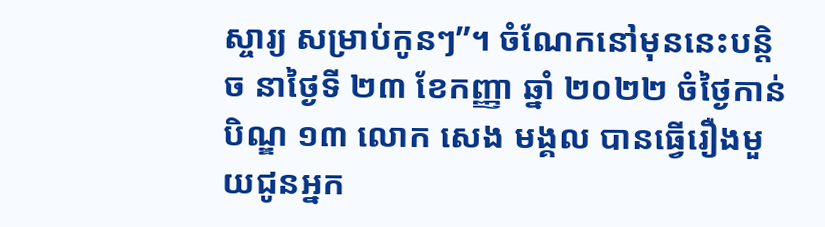ស្ចារ្យ សម្រាប់កូនៗ”។ ចំណែកនៅមុននេះបន្តិច នាថ្ងៃទី ២៣ ខែកញ្ញា ឆ្នាំ ២០២២ ចំថ្ងៃកាន់បិណ្ឌ ១៣ លោក សេង មង្គល បានធ្វើរឿងមួយជូនអ្នក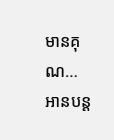មានគុណ…
អានបន្ត